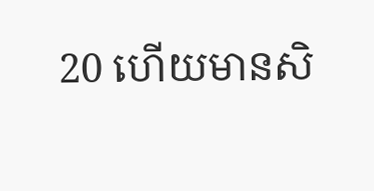20 ហើយមានសិ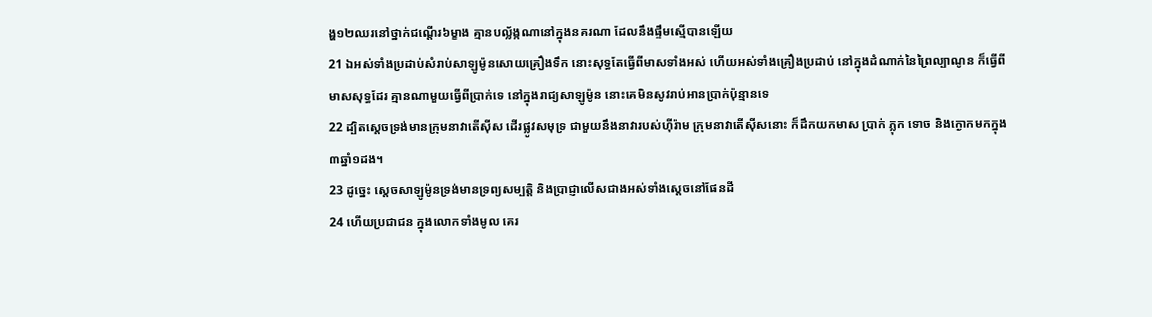ង្ហ១២ឈរនៅថ្នាក់ជណ្តើរ៦ម្ខាង គ្មានបល្ល័ង្កណានៅក្នុងនគរណា ដែលនឹងផ្ទឹមស្មើបានឡើយ
21 ឯអស់ទាំងប្រដាប់សំរាប់សាឡូម៉ូនសោយគ្រឿងទឹក នោះសុទ្ធតែធ្វើពីមាសទាំងអស់ ហើយអស់ទាំងគ្រឿងប្រដាប់ នៅក្នុងដំណាក់នៃព្រៃល្បាណូន ក៏ធ្វើពីមាសសុទ្ធដែរ គ្មានណាមួយធ្វើពីប្រាក់ទេ នៅក្នុងរាជ្យសាឡូម៉ូន នោះគេមិនសូវរាប់អានប្រាក់ប៉ុន្មានទេ
22 ដ្បិតស្តេចទ្រង់មានក្រុមនាវាតើស៊ីស ដើរផ្លូវសមុទ្រ ជាមួយនឹងនាវារបស់ហ៊ីរ៉ាម ក្រុមនាវាតើស៊ីសនោះ ក៏ដឹកយកមាស ប្រាក់ ភ្លុក ទោច និងក្ងោកមកក្នុង៣ឆ្នាំ១ដង។
23 ដូច្នេះ ស្តេចសាឡូម៉ូនទ្រង់មានទ្រព្យសម្បត្តិ និងប្រាជ្ញាលើសជាងអស់ទាំងស្តេចនៅផែនដី
24 ហើយប្រជាជន ក្នុងលោកទាំងមូល គេរ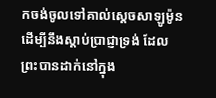កចង់ចូលទៅគាល់ស្តេចសាឡូម៉ូន ដើម្បីនឹងស្តាប់ប្រាជ្ញាទ្រង់ ដែលព្រះបានដាក់នៅក្នុង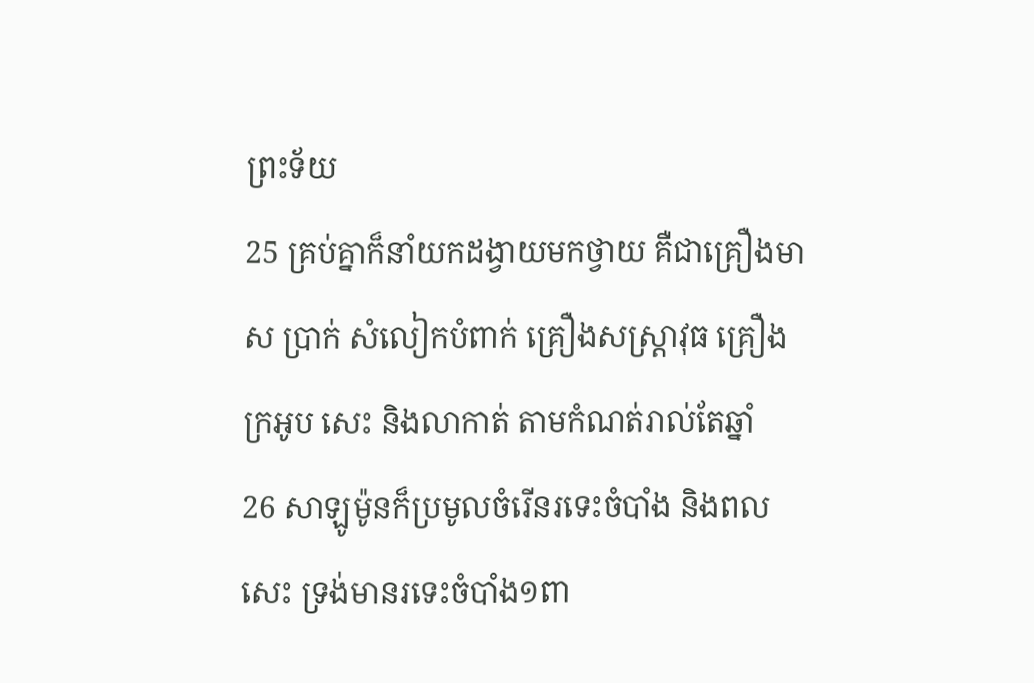ព្រះទ័យ
25 គ្រប់គ្នាក៏នាំយកដង្វាយមកថ្វាយ គឺជាគ្រឿងមាស ប្រាក់ សំលៀកបំពាក់ គ្រឿងសស្ត្រាវុធ គ្រឿងក្រអូប សេះ និងលាកាត់ តាមកំណត់រាល់តែឆ្នាំ
26 សាឡូម៉ូនក៏ប្រមូលចំរើនរទេះចំបាំង និងពលសេះ ទ្រង់មានរទេះចំបាំង១ពា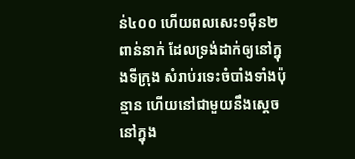ន់៤០០ ហើយពលសេះ១ម៉ឺន២ពាន់នាក់ ដែលទ្រង់ដាក់ឲ្យនៅក្នុងទីក្រុង សំរាប់រទេះចំបាំងទាំងប៉ុន្មាន ហើយនៅជាមួយនឹងស្តេច នៅក្នុង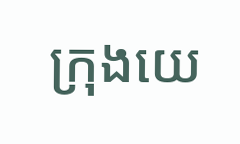ក្រុងយេ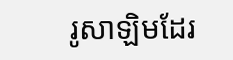រូសាឡិមដែរ